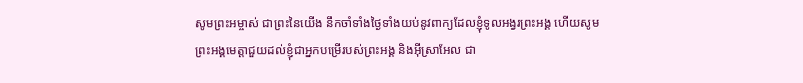សូមព្រះអម្ចាស់ ជាព្រះនៃយើង នឹកចាំទាំងថ្ងៃទាំងយប់នូវពាក្យដែលខ្ញុំទូលអង្វរព្រះអង្គ ហើយសូមព្រះអង្គមេត្តាជួយដល់ខ្ញុំជាអ្នកបម្រើរបស់ព្រះអង្គ និងអ៊ីស្រាអែល ជា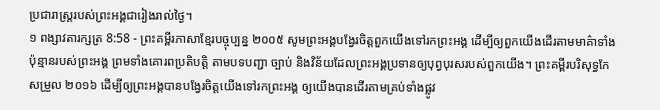ប្រជារាស្ត្ររបស់ព្រះអង្គជារៀងរាល់ថ្ងៃ។
១ ពង្សាវតារក្សត្រ 8:58 - ព្រះគម្ពីរភាសាខ្មែរបច្ចុប្បន្ន ២០០៥ សូមព្រះអង្គបង្វែរចិត្តពួកយើងទៅរកព្រះអង្គ ដើម្បីឲ្យពួកយើងដើរតាមមាគ៌ាទាំងប៉ុន្មានរបស់ព្រះអង្គ ព្រមទាំងគោរពប្រតិបត្តិ តាមបទបញ្ជា ច្បាប់ និងវិន័យដែលព្រះអង្គប្រទានឲ្យបុព្វបុរសរបស់ពួកយើង។ ព្រះគម្ពីរបរិសុទ្ធកែសម្រួល ២០១៦ ដើម្បីឲ្យព្រះអង្គបានបង្វែរចិត្តយើងទៅរកព្រះអង្គ ឲ្យយើងបានដើរតាមគ្រប់ទាំងផ្លូវ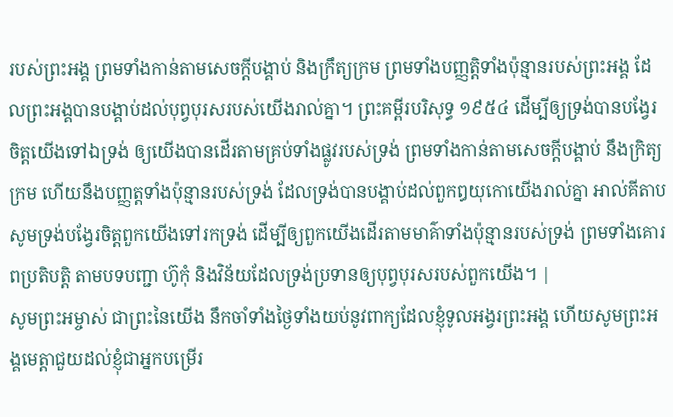របស់ព្រះអង្គ ព្រមទាំងកាន់តាមសេចក្ដីបង្គាប់ និងក្រឹត្យក្រម ព្រមទាំងបញ្ញត្តិទាំងប៉ុន្មានរបស់ព្រះអង្គ ដែលព្រះអង្គបានបង្គាប់ដល់បុព្វបុរសរបស់យើងរាល់គ្នា។ ព្រះគម្ពីរបរិសុទ្ធ ១៩៥៤ ដើម្បីឲ្យទ្រង់បានបង្វែរចិត្តយើងទៅឯទ្រង់ ឲ្យយើងបានដើរតាមគ្រប់ទាំងផ្លូវរបស់ទ្រង់ ព្រមទាំងកាន់តាមសេចក្ដីបង្គាប់ នឹងក្រិត្យក្រម ហើយនឹងបញ្ញត្តទាំងប៉ុន្មានរបស់ទ្រង់ ដែលទ្រង់បានបង្គាប់ដល់ពួកឰយុកោយើងរាល់គ្នា អាល់គីតាប សូមទ្រង់បង្វែរចិត្តពួកយើងទៅរកទ្រង់ ដើម្បីឲ្យពួកយើងដើរតាមមាគ៌ាទាំងប៉ុន្មានរបស់ទ្រង់ ព្រមទាំងគោរពប្រតិបត្តិ តាមបទបញ្ជា ហ៊ូកុំ និងវិន័យដែលទ្រង់ប្រទានឲ្យបុព្វបុរសរបស់ពួកយើង។ |
សូមព្រះអម្ចាស់ ជាព្រះនៃយើង នឹកចាំទាំងថ្ងៃទាំងយប់នូវពាក្យដែលខ្ញុំទូលអង្វរព្រះអង្គ ហើយសូមព្រះអង្គមេត្តាជួយដល់ខ្ញុំជាអ្នកបម្រើរ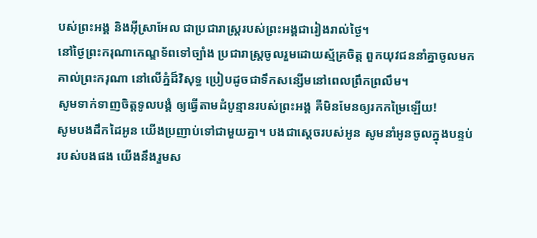បស់ព្រះអង្គ និងអ៊ីស្រាអែល ជាប្រជារាស្ត្ររបស់ព្រះអង្គជារៀងរាល់ថ្ងៃ។
នៅថ្ងៃព្រះករុណាកេណ្ឌទ័ពទៅច្បាំង ប្រជារាស្ត្រចូលរួមដោយស្ម័គ្រចិត្ត ពួកយុវជននាំគ្នាចូលមកគាល់ព្រះករុណា នៅលើភ្នំដ៏វិសុទ្ធ ប្រៀបដូចជាទឹកសន្សើមនៅពេលព្រឹកព្រលឹម។
សូមទាក់ទាញចិត្តទូលបង្គំ ឲ្យធ្វើតាមដំបូន្មានរបស់ព្រះអង្គ គឺមិនមែនឲ្យរកកម្រៃឡើយ!
សូមបងដឹកដៃអូន យើងប្រញាប់ទៅជាមួយគ្នា។ បងជាស្ដេចរបស់អូន សូមនាំអូនចូលក្នុងបន្ទប់របស់បងផង យើងនឹងរួមស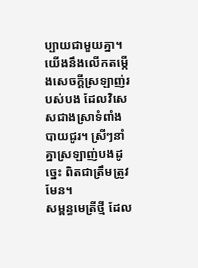ប្បាយជាមួយគ្នា។ យើងនឹងលើកតម្កើងសេចក្ដីស្រឡាញ់របស់បង ដែលវិសេសជាងស្រាទំពាំងបាយជូរ។ ស្រីៗនាំគ្នាស្រឡាញ់បងដូច្នេះ ពិតជាត្រឹមត្រូវមែន។
សម្ពន្ធមេត្រីថ្មី ដែល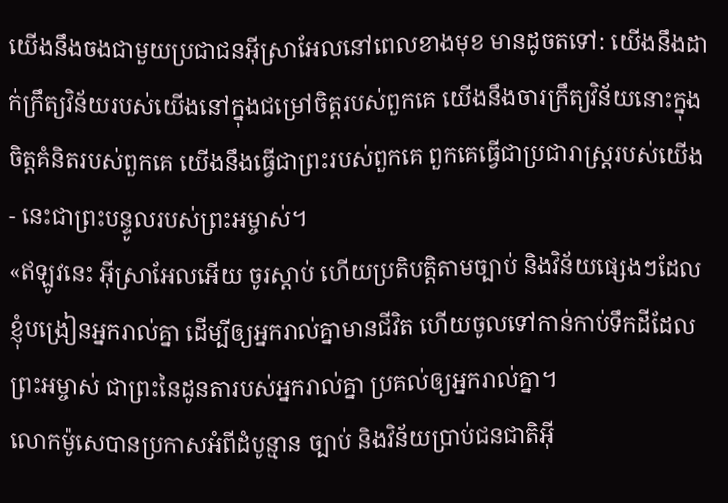យើងនឹងចងជាមួយប្រជាជនអ៊ីស្រាអែលនៅពេលខាងមុខ មានដូចតទៅ: យើងនឹងដាក់ក្រឹត្យវិន័យរបស់យើងនៅក្នុងជម្រៅចិត្តរបស់ពួកគេ យើងនឹងចារក្រឹត្យវិន័យនោះក្នុងចិត្តគំនិតរបស់ពួកគេ យើងនឹងធ្វើជាព្រះរបស់ពួកគេ ពួកគេធ្វើជាប្រជារាស្ត្ររបស់យើង - នេះជាព្រះបន្ទូលរបស់ព្រះអម្ចាស់។
«ឥឡូវនេះ អ៊ីស្រាអែលអើយ ចូរស្ដាប់ ហើយប្រតិបត្តិតាមច្បាប់ និងវិន័យផ្សេងៗដែលខ្ញុំបង្រៀនអ្នករាល់គ្នា ដើម្បីឲ្យអ្នករាល់គ្នាមានជីវិត ហើយចូលទៅកាន់កាប់ទឹកដីដែលព្រះអម្ចាស់ ជាព្រះនៃដូនតារបស់អ្នករាល់គ្នា ប្រគល់ឲ្យអ្នករាល់គ្នា។
លោកម៉ូសេបានប្រកាសអំពីដំបូន្មាន ច្បាប់ និងវិន័យប្រាប់ជនជាតិអ៊ី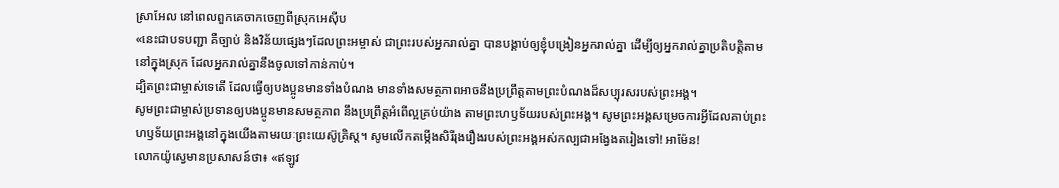ស្រាអែល នៅពេលពួកគេចាកចេញពីស្រុកអេស៊ីប
«នេះជាបទបញ្ជា គឺច្បាប់ និងវិន័យផ្សេងៗដែលព្រះអម្ចាស់ ជាព្រះរបស់អ្នករាល់គ្នា បានបង្គាប់ឲ្យខ្ញុំបង្រៀនអ្នករាល់គ្នា ដើម្បីឲ្យអ្នករាល់គ្នាប្រតិបត្តិតាម នៅក្នុងស្រុក ដែលអ្នករាល់គ្នានឹងចូលទៅកាន់កាប់។
ដ្បិតព្រះជាម្ចាស់ទេតើ ដែលធ្វើឲ្យបងប្អូនមានទាំងបំណង មានទាំងសមត្ថភាពអាចនឹងប្រព្រឹត្តតាមព្រះបំណងដ៏សប្បុរសរបស់ព្រះអង្គ។
សូមព្រះជាម្ចាស់ប្រទានឲ្យបងប្អូនមានសមត្ថភាព នឹងប្រព្រឹត្តអំពើល្អគ្រប់យ៉ាង តាមព្រះហឫទ័យរបស់ព្រះអង្គ។ សូមព្រះអង្គសម្រេចការអ្វីដែលគាប់ព្រះហឫទ័យព្រះអង្គនៅក្នុងយើងតាមរយៈព្រះយេស៊ូគ្រិស្ត។ សូមលើកតម្កើងសិរីរុងរឿងរបស់ព្រះអង្គអស់កល្បជាអង្វែងតរៀងទៅ! អាម៉ែន!
លោកយ៉ូស្វេមានប្រសាសន៍ថា៖ «ឥឡូវ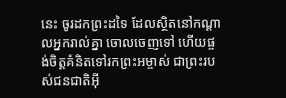នេះ ចូរដកព្រះដទៃ ដែលស្ថិតនៅកណ្ដាលអ្នករាល់គ្នា ចោលចេញទៅ ហើយផ្ចង់ចិត្តគំនិតទៅរកព្រះអម្ចាស់ ជាព្រះរបស់ជនជាតិអ៊ី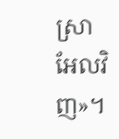ស្រាអែលវិញ»។